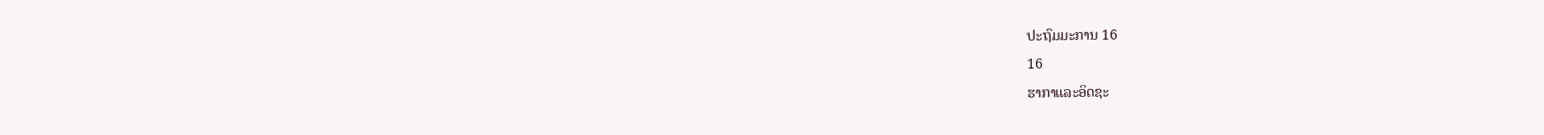ປະຖົມມະການ 16
16
ຮາກາແລະອິດຊະ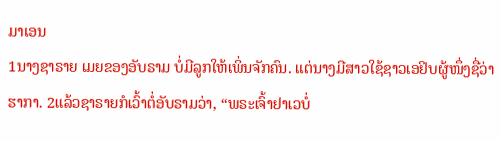ມາເອນ
1ນາງຊາຣາຍ ເມຍຂອງອັບຣາມ ບໍ່ມີລູກໃຫ້ເພິ່ນຈັກຄົນ. ແຕ່ນາງມີສາວໃຊ້ຊາວເອຢິບຜູ້ໜຶ່ງຊື່ວ່າ ຮາກາ. 2ແລ້ວຊາຣາຍກໍເວົ້າຕໍ່ອັບຣາມວ່າ, “ພຣະເຈົ້າຢາເວບໍ່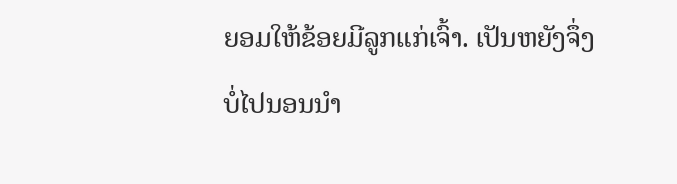ຍອມໃຫ້ຂ້ອຍມີລູກແກ່ເຈົ້າ. ເປັນຫຍັງຈຶ່ງບໍ່ໄປນອນນຳ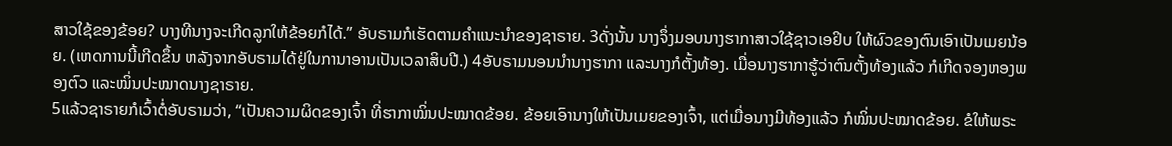ສາວໃຊ້ຂອງຂ້ອຍ? ບາງທີນາງຈະເກີດລູກໃຫ້ຂ້ອຍກໍໄດ້.” ອັບຣາມກໍເຮັດຕາມຄຳແນະນຳຂອງຊາຣາຍ. 3ດັ່ງນັ້ນ ນາງຈຶ່ງມອບນາງຮາກາສາວໃຊ້ຊາວເອຢິບ ໃຫ້ຜົວຂອງຕົນເອົາເປັນເມຍນ້ອຍ. (ເຫດການນີ້ເກີດຂຶ້ນ ຫລັງຈາກອັບຣາມໄດ້ຢູ່ໃນການາອານເປັນເວລາສິບປີ.) 4ອັບຣາມນອນນຳນາງຮາກາ ແລະນາງກໍຕັ້ງທ້ອງ. ເມື່ອນາງຮາກາຮູ້ວ່າຕົນຕັ້ງທ້ອງແລ້ວ ກໍເກີດຈອງຫອງພອງຕົວ ແລະໝິ່ນປະໝາດນາງຊາຣາຍ.
5ແລ້ວຊາຣາຍກໍເວົ້າຕໍ່ອັບຣາມວ່າ, “ເປັນຄວາມຜິດຂອງເຈົ້າ ທີ່ຮາກາໝິ່ນປະໝາດຂ້ອຍ. ຂ້ອຍເອົານາງໃຫ້ເປັນເມຍຂອງເຈົ້າ, ແຕ່ເມື່ອນາງມີທ້ອງແລ້ວ ກໍໝິ່ນປະໝາດຂ້ອຍ. ຂໍໃຫ້ພຣະ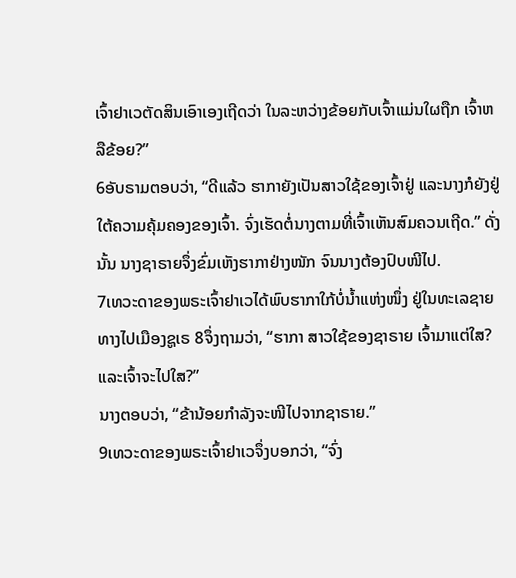ເຈົ້າຢາເວຕັດສິນເອົາເອງເຖີດວ່າ ໃນລະຫວ່າງຂ້ອຍກັບເຈົ້າແມ່ນໃຜຖືກ ເຈົ້າຫລືຂ້ອຍ?”
6ອັບຣາມຕອບວ່າ, “ດີແລ້ວ ຮາກາຍັງເປັນສາວໃຊ້ຂອງເຈົ້າຢູ່ ແລະນາງກໍຍັງຢູ່ໃຕ້ຄວາມຄຸ້ມຄອງຂອງເຈົ້າ. ຈົ່ງເຮັດຕໍ່ນາງຕາມທີ່ເຈົ້າເຫັນສົມຄວນເຖີດ.” ດັ່ງນັ້ນ ນາງຊາຣາຍຈຶ່ງຂົ່ມເຫັງຮາກາຢ່າງໜັກ ຈົນນາງຕ້ອງປົບໜີໄປ.
7ເທວະດາຂອງພຣະເຈົ້າຢາເວໄດ້ພົບຮາກາໃກ້ບໍ່ນໍ້າແຫ່ງໜຶ່ງ ຢູ່ໃນທະເລຊາຍທາງໄປເມືອງຊູເຣ 8ຈຶ່ງຖາມວ່າ, “ຮາກາ ສາວໃຊ້ຂອງຊາຣາຍ ເຈົ້າມາແຕ່ໃສ? ແລະເຈົ້າຈະໄປໃສ?”
ນາງຕອບວ່າ, “ຂ້ານ້ອຍກຳລັງຈະໜີໄປຈາກຊາຣາຍ.”
9ເທວະດາຂອງພຣະເຈົ້າຢາເວຈຶ່ງບອກວ່າ, “ຈົ່ງ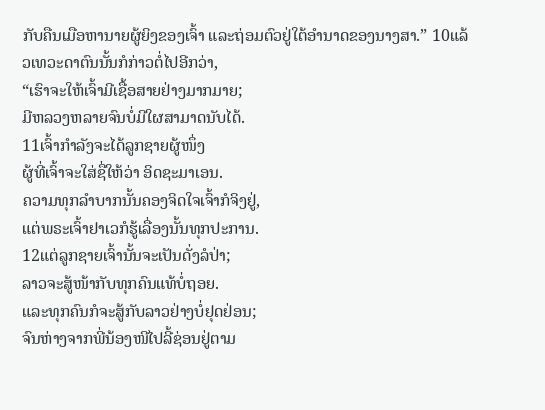ກັບຄືນເມືອຫານາຍຜູ້ຍິງຂອງເຈົ້າ ແລະຖ່ອມຕົວຢູ່ໃຕ້ອຳນາດຂອງນາງສາ.” 10ແລ້ວເທວະດາຕົນນັ້ນກໍກ່າວຕໍ່ໄປອີກວ່າ,
“ເຮົາຈະໃຫ້ເຈົ້າມີເຊື້ອສາຍຢ່າງມາກມາຍ;
ມີຫລວງຫລາຍຈົນບໍ່ມີໃຜສາມາດນັບໄດ້.
11ເຈົ້າກຳລັງຈະໄດ້ລູກຊາຍຜູ້ໜຶ່ງ
ຜູ້ທີ່ເຈົ້າຈະໃສ່ຊື່ໃຫ້ວ່າ ອິດຊະມາເອນ.
ຄວາມທຸກລຳບາກນັ້ນຄອງຈິດໃຈເຈົ້າກໍຈິງຢູ່,
ແຕ່ພຣະເຈົ້າຢາເວກໍຮູ້ເລື່ອງນັ້ນທຸກປະການ.
12ແຕ່ລູກຊາຍເຈົ້ານັ້ນຈະເປັນດັ່ງລໍປ່າ;
ລາວຈະສູ້ໜ້າກັບທຸກຄົນແທ້ບໍ່ຖອຍ.
ແລະທຸກຄົນກໍຈະສູ້ກັບລາວຢ່າງບໍ່ຢຸດຢ່ອນ;
ຈົນຫ່າງຈາກພີ່ນ້ອງໜີໄປລີ້ຊ່ອນຢູ່ຕາມ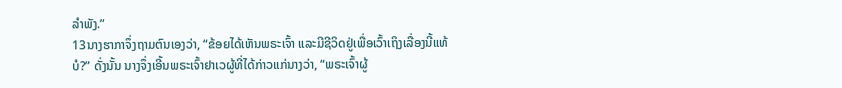ລຳພັງ.”
13ນາງຮາກາຈຶ່ງຖາມຕົນເອງວ່າ, “ຂ້ອຍໄດ້ເຫັນພຣະເຈົ້າ ແລະມີຊີວິດຢູ່ເພື່ອເວົ້າເຖິງເລື່ອງນີ້ແທ້ບໍ?” ດັ່ງນັ້ນ ນາງຈຶ່ງເອີ້ນພຣະເຈົ້າຢາເວຜູ້ທີ່ໄດ້ກ່າວແກ່ນາງວ່າ, “ພຣະເຈົ້າຜູ້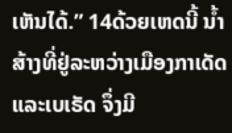ເຫັນໄດ້.” 14ດ້ວຍເຫດນີ້ ນໍ້າສ້າງທີ່ຢູ່ລະຫວ່າງເມືອງກາເດັດ ແລະເບເຣັດ ຈຶ່ງມີ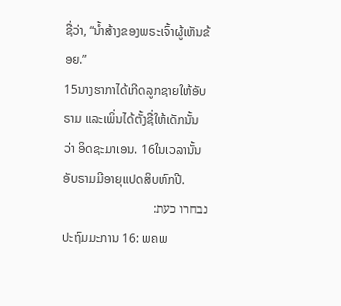ຊື່ວ່າ, “ນໍ້າສ້າງຂອງພຣະເຈົ້າຜູ້ເຫັນຂ້ອຍ.”
15ນາງຮາກາໄດ້ເກີດລູກຊາຍໃຫ້ອັບຣາມ ແລະເພິ່ນໄດ້ຕັ້ງຊື່ໃຫ້ເດັກນັ້ນວ່າ ອິດຊະມາເອນ. 16ໃນເວລານັ້ນ ອັບຣາມມີອາຍຸແປດສິບຫົກປີ.
נבחרו כעת:
ປະຖົມມະການ 16: ພຄພ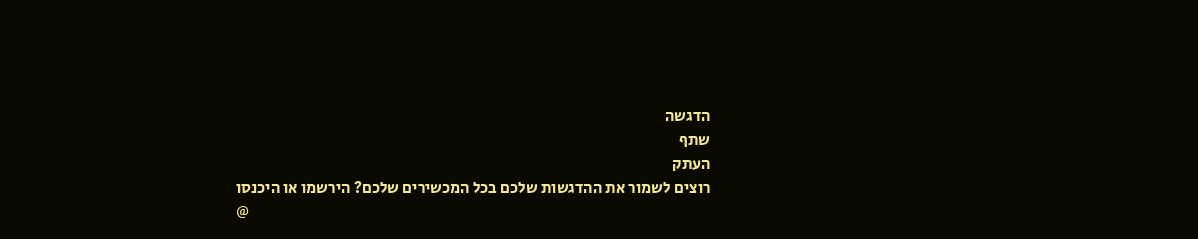הדגשה
שתף
העתק
רוצים לשמור את ההדגשות שלכם בכל המכשירים שלכם? הירשמו או היכנסו
@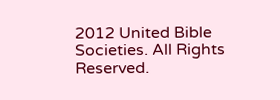2012 United Bible Societies. All Rights Reserved.